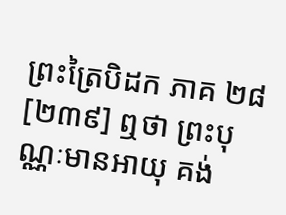ព្រះត្រៃបិដក ភាគ ២៨
[២៣៩] ឮថា ព្រះបុណ្ណៈមានអាយុ គង់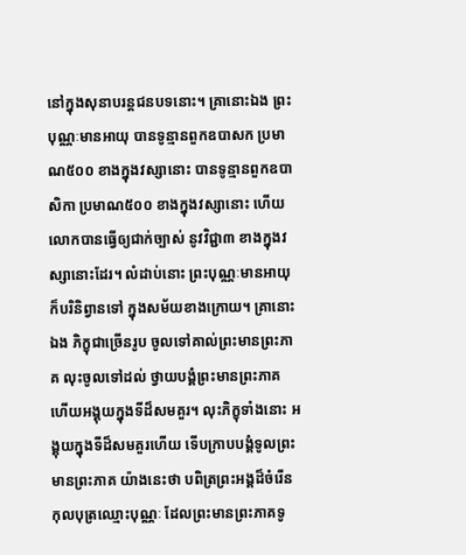នៅក្នុងសុនាបរន្តជនបទនោះ។ គ្រានោះឯង ព្រះបុណ្ណៈមានអាយុ បានទូន្មានពួកឧបាសក ប្រមាណ៥០០ ខាងក្នុងវស្សានោះ បានទូន្មានពួកឧបាសិកា ប្រមាណ៥០០ ខាងក្នុងវស្សានោះ ហើយលោកបានធ្វើឲ្យជាក់ច្បាស់ នូវវិជ្ជា៣ ខាងក្នុងវស្សានោះដែរ។ លំដាប់នោះ ព្រះបុណ្ណៈមានអាយុ ក៏បរិនិព្វានទៅ ក្នុងសម័យខាងក្រោយ។ គ្រានោះឯង ភិក្ខុជាច្រើនរូប ចូលទៅគាល់ព្រះមានព្រះភាគ លុះចូលទៅដល់ ថ្វាយបង្គំព្រះមានព្រះភាគ ហើយអង្គុយក្នុងទីដ៏សមគួរ។ លុះភិក្ខុទាំងនោះ អង្គុយក្នុងទីដ៏សមគួរហើយ ទើបក្រាបបង្គំទូលព្រះមានព្រះភាគ យ៉ាងនេះថា បពិត្រព្រះអង្គដ៏ចំរើន កុលបុត្រឈ្មោះបុណ្ណៈ ដែលព្រះមានព្រះភាគទូ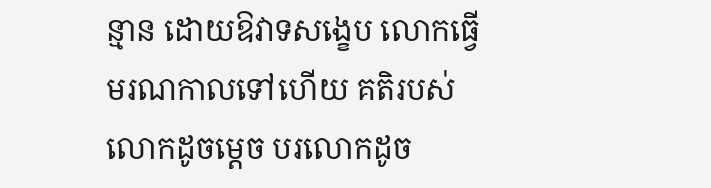ន្មាន ដោយឱវាទសង្ខេប លោកធ្វើមរណកាលទៅហើយ គតិរបស់លោកដូចម្តេច បរលោកដូច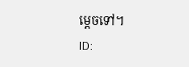ម្តេចទៅ។
ID: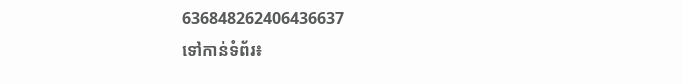636848262406436637
ទៅកាន់ទំព័រ៖